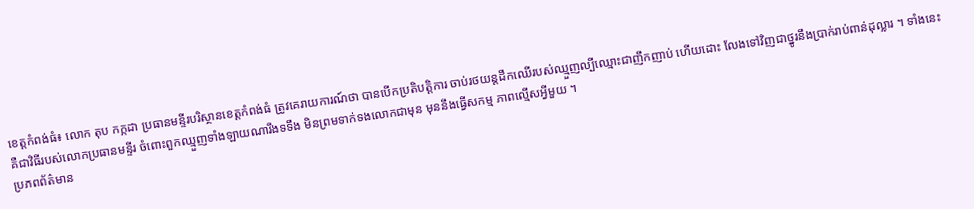ខេត្តកំពង់ធំ៖ លោក តុប កក្កដា ប្រធានមន្ទីរបរិស្ថានខេត្តកំពង់ធំ ត្រូវគេរាយការណ៍ថា បានបើកប្រតិបត្តិការ ចាប់រថយន្តដឹកឈើរបស់ឈ្មួញល្បីឈ្មោះជាញឹកញាប់ ហើយដោះ លែងទៅវិញជាថ្នូរនឹងប្រាក់រាប់ពាន់ដុល្លារ ។ ទាំងនេះ គឺជាវិធីរបស់លោកប្រធានមន្ទីរ ចំពោះពួកឈ្មួញទាំងឡាយណារឹងទទឹង មិនព្រមទាក់ទងលោកជាមុន មុននឹងធ្វើសកម្ម ភាពល្មើសអ្វីមួយ ។
ប្រភពព័ត៌មាន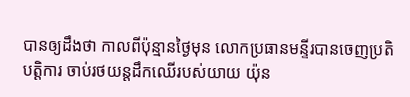បានឲ្យដឹងថា កាលពីប៉ុន្មានថ្ងៃមុន លោកប្រធានមន្ទីរបានចេញប្រតិបត្តិការ ចាប់រថយន្តដឹកឈើរបស់យាយ យ៉ុន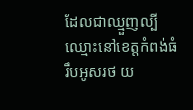ដែលជាឈ្មួញល្បីឈ្មោះនៅខេត្តកំពង់ធំ រឹបអូសរថ យ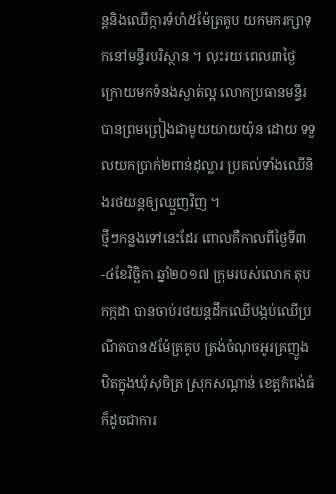ន្តនិងឈើក្ការទំហំ៥ម៉ែត្រគូប យកមករក្សាទុកនៅមន្ទីរបរិស្ថាន ។ លុះរយៈពេល៣ថ្ងៃ ក្រោយមកទំនងស្ងាត់ល្អ លោកប្រធានមន្ទីរបានព្រមព្រៀងជាមូយយាយយ៉ុន ដោយ ទទួលយកប្រាក់២ពាន់ដុល្លារ ប្រគល់ទាំងឈើនិងរថយន្តឲ្យឈ្មួញវិញ ។
ថ្មីៗកន្លងទៅនេះដែរ ពោលគឺកាលពីថ្ងៃទី៣-៤ខែវិច្ឆិកា ឆ្នាំ២០១៧ ក្រុមរបស់លោក តុប កក្កដា បានចាប់រថយន្តដឹកឈើបង្កប់ឈើប្រណីតបាន៥ម៉ែត្រគូប ត្រង់ចំណុចអូរគ្រញូង ឋិតក្នុងឃុំសុចិត្រ ស្រុកសណ្តាន់ ខេត្តកំពង់ធំ ក៏ដូចជាការ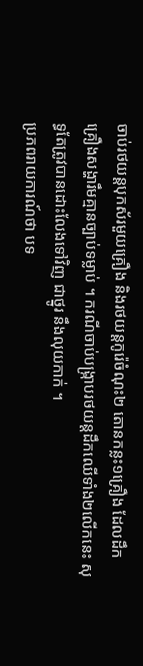ចាប់រថយន្តបុកស័រមួយគ្រឿង និងរថយន្តកូរ៉េចំណុះ២ តោនកន្លះ១គ្រឿង ដែលដឹកគ្រឿងសង្ហារឹមគ្មានច្បាប់ទម្លាប់ ។ ករណីចាប់បង្ក្រាបរថយន្តដឹកឈើទាំង២លើកនេះ សុទ្ធតែត្រូវបានដោះលែងទៅវិញ ជាថ្នូរ នឹងលុយកាក់ ។
ប្រភពរាយការណ៍ថា បទ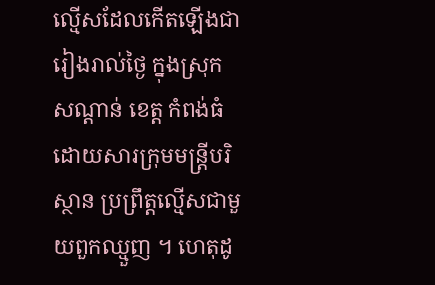ល្មើសដែលកើតឡើងជារៀងរាល់ថ្ងៃ ក្នុងស្រុកសណ្តាន់ ខេត្ត កំពង់ធំ ដោយសារក្រុមមន្ត្រីបរិស្ថាន ប្រព្រឹត្តល្មើសជាមួយពួកឈ្មួញ ។ ហេតុដូ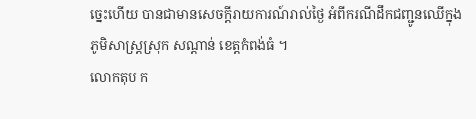ច្នេះហើយ បានជាមានសេចក្តីរាយការណ៍រាល់ថ្ងៃ អំពីករណីដឹកជញ្ជូនឈើក្នុងភូមិសាស្ត្រស្រុក សណ្តាន់ ខេត្តកំពង់ធំ ។
លោកតុប ក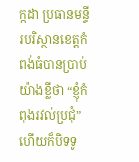ក្កដា ប្រធានមន្ទីរបរិស្ថានខេត្តកំពង់ធំបានប្រាប់យ៉ាងខ្លីថា “ខ្ញុំកំពុងរវល់ប្រជុំ” ហើយក៏បិទទូ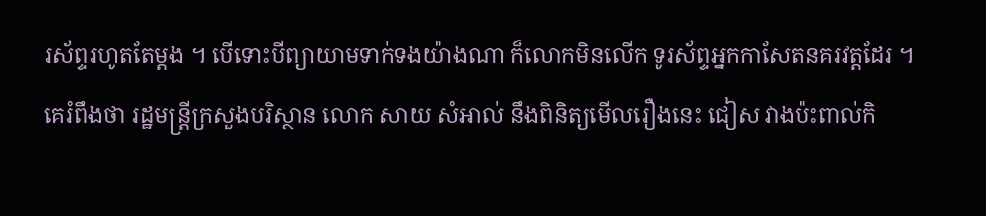រស័ព្ទរហូតតែម្តង ។ បើទោះបីព្យាយាមទាក់ទងយ៉ាងណា ក៏លោកមិនលើក ទូរស័ព្ទអ្នកកាសែតនគរវត្តដែរ ។
គេរំពឹងថា រដ្ឋមន្ត្រីក្រសួងបរិស្ថាន លោក សាយ សំអាល់ នឹងពិនិត្យមើលរឿងនេះ ជៀស វាងប៉ះពាល់កិ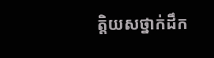ត្តិយសថ្នាក់ដឹក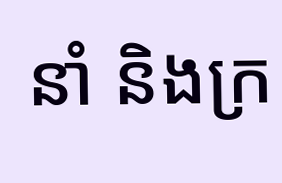នាំ និងក្រ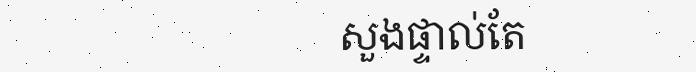សួងផ្ទាល់តែ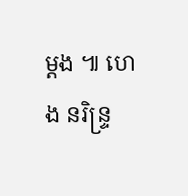ម្តង ៕ ហេង នរិន្ទ្រ